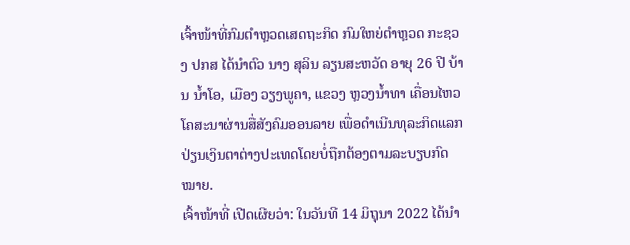ເຈົ້າໜ້າທີ່ກົມຕໍາຫຼວດເສດຖະກິດ ກົມໃຫຍ່ຕໍາຫຼວດ ກະຊວງ ປກສ ໄດ້ນໍາຕົວ ນາງ ສຸລິນ ລຽນສະຫວັດ ອາຍຸ 26 ປີ ບ້ານ ນໍ້າໂອ, ເມືອງ ວຽງພູຄາ, ແຂວງ ຫຼວງນໍ້າທາ ເຄື່ອນໄຫວໂຄສະນາຜ່ານສື່ສັງຄົມອອນລາຍ ເພື່ອດໍາເນີນທຸລະກິດແລກປ່ຽນເງິນຕາຕ່າງປະເທດໂດຍບໍ່ຖືກຕ້ອງຕາມລະບຽບກົດໝາຍ.
ເຈົ້າໜ້າທີ່ ເປີດເຜີຍວ່າ: ໃນວັນທີ 14 ມິຖຸນາ 2022 ໄດ້ນໍາ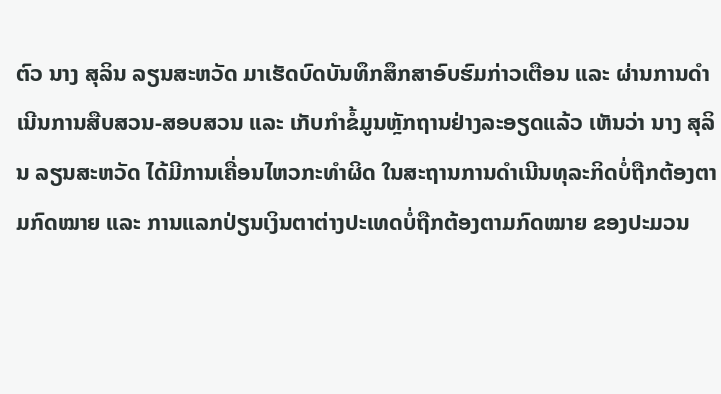ຕົວ ນາງ ສຸລິນ ລຽນສະຫວັດ ມາເຮັດບົດບັນທຶກສຶກສາອົບຮົມກ່າວເຕືອນ ແລະ ຜ່ານການດຳເນີນການສືບສວນ-ສອບສວນ ແລະ ເກັບກຳຂໍ້ມູນຫຼັກຖານຢ່າງລະອຽດແລ້ວ ເຫັນວ່າ ນາງ ສຸລິນ ລຽນສະຫວັດ ໄດ້ມີການເຄື່ອນໄຫວກະທຳຜິດ ໃນສະຖານການດຳເນີນທຸລະກິດບໍ່ຖືກຕ້ອງຕາມກົດໝາຍ ແລະ ການແລກປ່ຽນເງິນຕາຕ່າງປະເທດບໍ່ຖືກຕ້ອງຕາມກົດໝາຍ ຂອງປະມວນ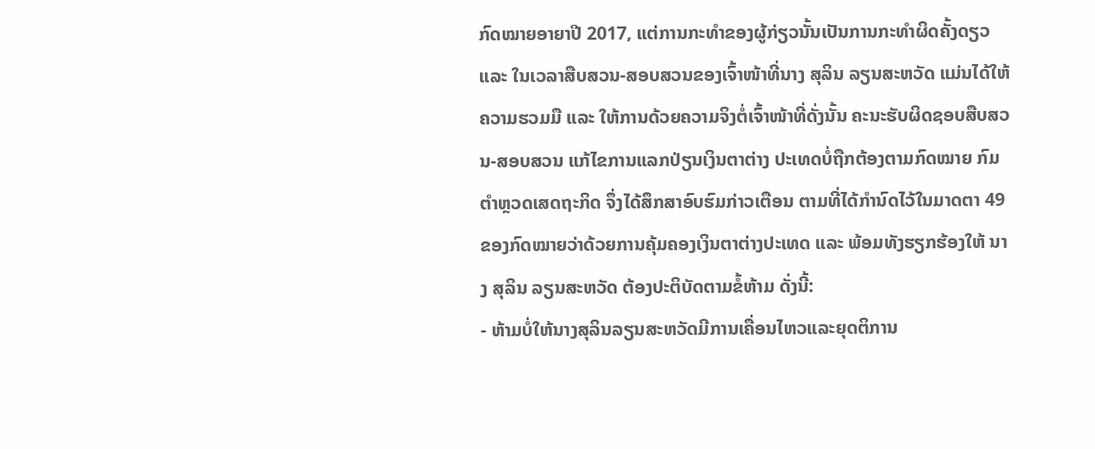ກົດໝາຍອາຍາປີ 2017, ແຕ່ການກະທໍາຂອງຜູ້ກ່ຽວນັ້ນເປັນການກະທໍາຜິດຄັ້ງດຽວ ແລະ ໃນເວລາສືບສວນ-ສອບສວນຂອງເຈົ້າໜ້າທີ່ນາງ ສຸລິນ ລຽນສະຫວັດ ແມ່ນໄດ້ໃຫ້ຄວາມຮວມມື ແລະ ໃຫ້ການດ້ວຍຄວາມຈິງຕໍ່ເຈົ້າໜ້າທີ່ດັ່ງນັ້ນ ຄະນະຮັບຜິດຊອບສືບສວນ-ສອບສວນ ແກ້ໄຂການແລກປ່ຽນເງິນຕາຕ່າງ ປະເທດບໍ່ຖືກຕ້ອງຕາມກົດໝາຍ ກົມຕຳຫຼວດເສດຖະກິດ ຈຶ່ງໄດ້ສຶກສາອົບຮົມກ່າວເຕືອນ ຕາມທີ່ໄດ້ກຳນົດໄວ້ໃນມາດຕາ 49 ຂອງກົດໝາຍວ່າດ້ວຍການຄຸ້ມຄອງເງິນຕາຕ່າງປະເທດ ແລະ ພ້ອມທັງຮຽກຮ້ອງໃຫ້ ນາງ ສຸລິນ ລຽນສະຫວັດ ຕ້ອງປະຕິບັດຕາມຂໍ້ຫ້າມ ດັ່ງນີ້:
- ຫ້າມບໍ່ໃຫ້ນາງສຸລິນລຽນສະຫວັດມີການເຄື່ອນໄຫວແລະຍຸດຕິການ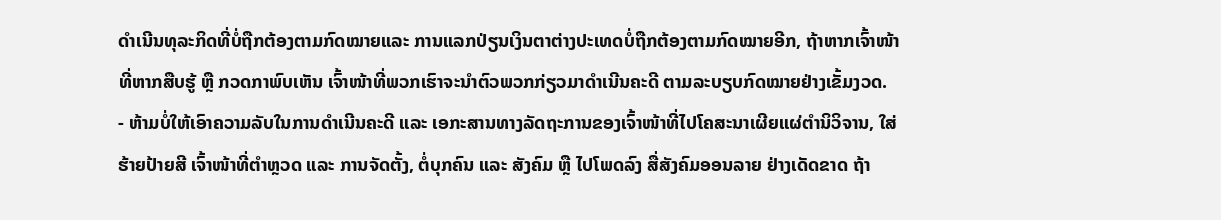ດໍາເນີນທຸລະກິດທີ່ບໍ່ຖືກຕ້ອງຕາມກົດໝາຍແລະ ການແລກປ່ຽນເງິນຕາຕ່າງປະເທດບໍ່ຖືກຕ້ອງຕາມກົດໝາຍອີກ, ຖ້າຫາກເຈົ້າໜ້າທີ່ຫາກສືບຮູ້ ຫຼື ກວດກາພົບເຫັນ ເຈົ້າໜ້າທີ່ພວກເຮົາຈະນໍາຕົວພວກກ່ຽວມາດຳເນີນຄະດີ ຕາມລະບຽບກົດໝາຍຢ່າງເຂັ້ມງວດ.
- ຫ້າມບໍ່ໃຫ້ເອົາຄວາມລັບໃນການດຳເນີນຄະດີ ແລະ ເອກະສານທາງລັດຖະການຂອງເຈົ້າໜ້າທີ່ໄປໂຄສະນາເຜີຍແຜ່ຕໍານິວິຈານ, ໃສ່ຮ້າຍປ້າຍສີ ເຈົ້າໜ້າທີ່ຕຳຫຼວດ ແລະ ການຈັດຕັ້ງ, ຕໍ່ບຸກຄົນ ແລະ ສັງຄົມ ຫຼື ໄປໂພດລົງ ສື່ສັງຄົມອອນລາຍ ຢ່າງເດັດຂາດ ຖ້າ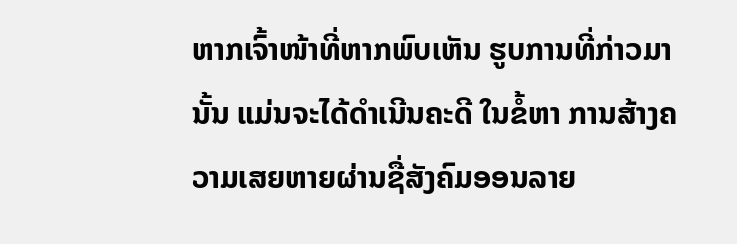ຫາກເຈົ້າໜ້າທີ່ຫາກພົບເຫັນ ຮູບການທີ່ກ່າວມານັ້ນ ແມ່ນຈະໄດ້ດໍາເນີນຄະດີ ໃນຂໍ້ຫາ ການສ້າງຄວາມເສຍຫາຍຜ່ານຊື່ສັງຄົມອອນລາຍ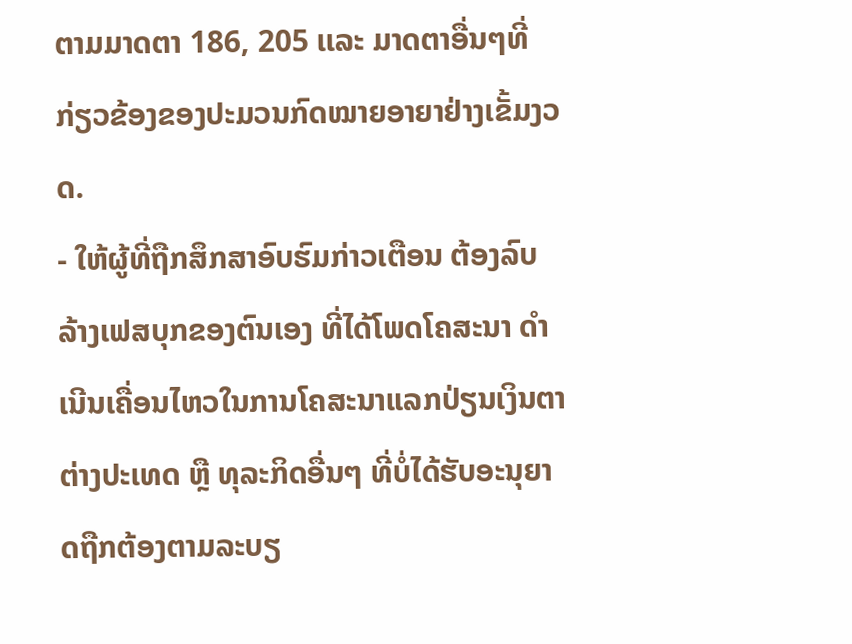ຕາມມາດຕາ 186, 205 ເເລະ ມາດຕາອື່ນໆທີ່ກ່ຽວຂ້ອງຂອງປະມວນກົດໝາຍອາຍາຢ່າງເຂັ້ມງວດ.
- ໃຫ້ຜູ້ທີ່ຖືກສຶກສາອົບຮົມກ່າວເຕືອນ ຕ້ອງລົບລ້າງເຟສບຸກຂອງຕົນເອງ ທີ່ໄດ້ໂພດໂຄສະນາ ດຳເນີນເຄື່ອນໄຫວໃນການໂຄສະນາແລກປ່ຽນເງິນຕາຕ່າງປະເທດ ຫຼື ທຸລະກິດອື່ນໆ ທີ່ບໍ່ໄດ້ຮັບອະນຸຍາດຖືກຕ້ອງຕາມລະບຽ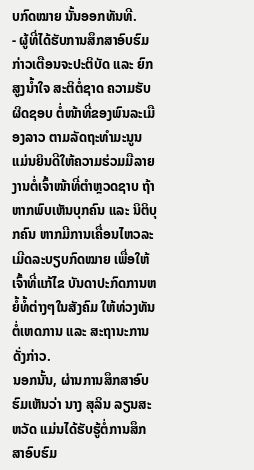ບກົດໝາຍ ນັ້ນອອກທັນທີ.
- ຜູ້ທີ່ໄດ້ຮັບການສຶກສາອົບຮົມກ່າວເຕືອນຈະປະຕິບັດ ແລະ ຍົກສູງນໍ້າໃຈ ສະຕິຕໍ່ຊາດ ຄວາມຮັບຜິດຊອບ ຕໍ່ໜ້າທີ່ຂອງພົນລະເມືອງລາວ ຕາມລັດຖະທຳມະນູນ ແມ່ນຍິນດີໃຫ້ຄວາມຮ່ວມມືລາຍງານຕໍ່ເຈົ້າໜ້າທີ່ຕຳຫຼວດຊາບ ຖ້າຫາກພົບເຫັນບຸກຄົນ ແລະ ນິຕິບຸກຄົນ ຫາກມີການເຄື່ອນໄຫວລະເມີດລະບຽບກົດໝາຍ ເພື່ອໃຫ້ເຈົ້າທີ່ແກ້ໄຂ ບັນດາປະກົດການຫຍໍ້ທໍ້ຕ່າງໆໃນສັງຄົມ ໃຫ້ທ່ວງທັນຕໍ່ເຫດການ ແລະ ສະຖານະການດັ່ງກ່າວ.
ນອກນັ້ນ, ຜ່ານການສຶກສາອົບຮົມເຫັນວ່າ ນາງ ສຸລິນ ລຽນສະຫວັດ ແມ່ນໄດ້ຮັບຮູ້ຕໍ່ການສຶກສາອົບຮົມ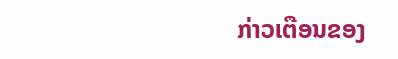ກ່າວເຕືອນຂອງ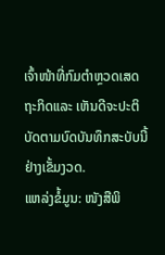ເຈົ້າໜ້າທີ່ກົມຕຳຫຼວດເສດຖະກິດແລະ ເຫັນດີຈະປະຕິບັດຕາມບົດບັນທຶກສະບັບນີ້ຢ່າງເຂັ້ມງວດ.
ແຫລ່ງຂໍ້ມູນ: ໜັງສືພິ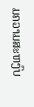ມຄວາມສະຫງົບ